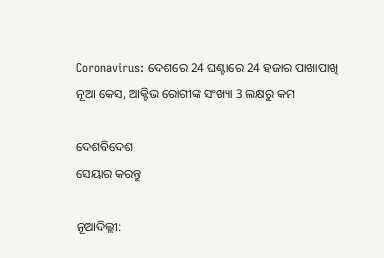Coronavirus: ଦେଶରେ 24 ଘଣ୍ଟାରେ 24 ହଜାର ପାଖାପାଖି ନୂଆ କେସ, ଆକ୍ଟିଭ ରୋଗୀଙ୍କ ସଂଖ୍ୟା 3 ଲକ୍ଷରୁ କମ

ଦେଶବିଦେଶ
ସେୟାର କରନ୍ତୁ

ନୂଆଦିଲ୍ଲୀ: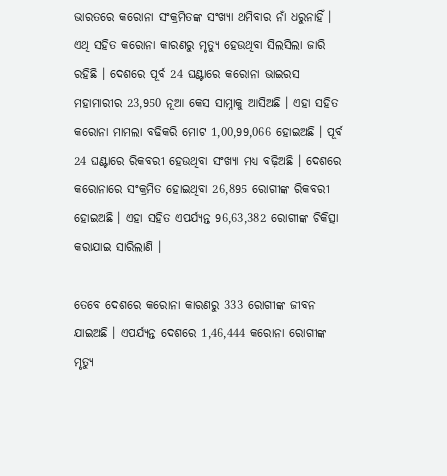ଭାରତରେ କରୋନା ସଂକ୍ରମିତଙ୍କ ସଂଖ୍ୟା ଥମିବାର ନାଁ ଧରୁନାହିଁ । ଏଥି ସହିତ କରୋନା କାରଣରୁ ମୃତ୍ୟୁ ହେଉଥିବା ସିଲସିଲା ଜାରି ରହିଛି । ଦେଶରେ ପୂର୍ବ 24 ଘଣ୍ଟାରେ କରୋନା ଭାଇରସ ମହାମାରୀର 23,950 ନୂଆ କେସ ସାମ୍ନାକୁ ଆସିଅଛି । ଏହା ସହିତ କରୋନା ମାମଲା ବଢିକରି ମୋଟ 1,00,99,066 ହୋଇଅଛି । ପୂର୍ବ 24 ଘଣ୍ଟାରେ ରିକବରୀ ହେଉଥିବା ସଂଖ୍ୟା ମଧ୍ୟ ବଢ଼ିଅଛି । ଦେଶରେ କରୋନାରେ ସଂକ୍ରମିତ ହୋଇଥିବା 26,895 ରୋଗୀଙ୍କ ରିକବରୀ ହୋଇଅଛି । ଏହା ସହିତ ଏପର୍ଯ୍ୟନ୍ତ 96,63,382 ରୋଗୀଙ୍କ ଚିକିତ୍ସା କରାଯାଇ ସାରିଲାଣି ।

ତେବେ ଦେଶରେ କରୋନା କାରଣରୁ 333 ରୋଗୀଙ୍କ ଜୀବନ ଯାଇଅଛି । ଏପର୍ଯ୍ୟନ୍ତ ଦେଶରେ 1,46,444 କରୋନା ରୋଗୀଙ୍କ ମୃତ୍ୟୁ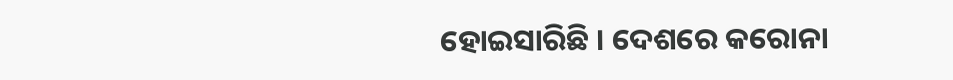ହୋଇସାରିଛି । ଦେଶରେ କରୋନା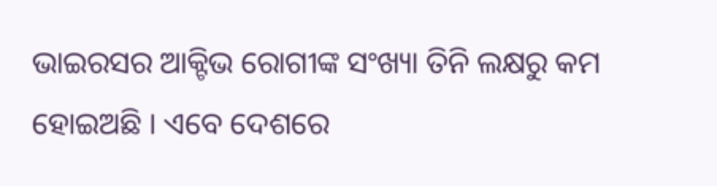ଭାଇରସର ଆକ୍ଟିଭ ରୋଗୀଙ୍କ ସଂଖ୍ୟା ତିନି ଲକ୍ଷରୁ କମ ହୋଇଅଛି । ଏବେ ଦେଶରେ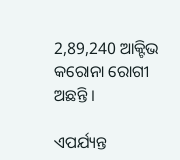2,89,240 ଆକ୍ଟିଭ କରୋନା ରୋଗୀ ଅଛନ୍ତି ।

ଏପର୍ଯ୍ୟନ୍ତ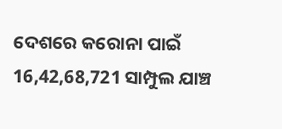ଦେଶରେ କରୋନା ପାଇଁ 16,42,68,721 ସାମ୍ପୁଲ ଯାଞ୍ଚ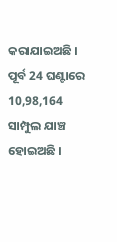କରାଯାଇଅଛି । ପୂର୍ବ 24 ଘଣ୍ଟାରେ 10,98,164 ସାମ୍ପୁଲ ଯାଞ୍ଚ ହୋଇଅଛି ।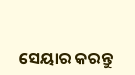ସେୟାର କରନ୍ତୁ